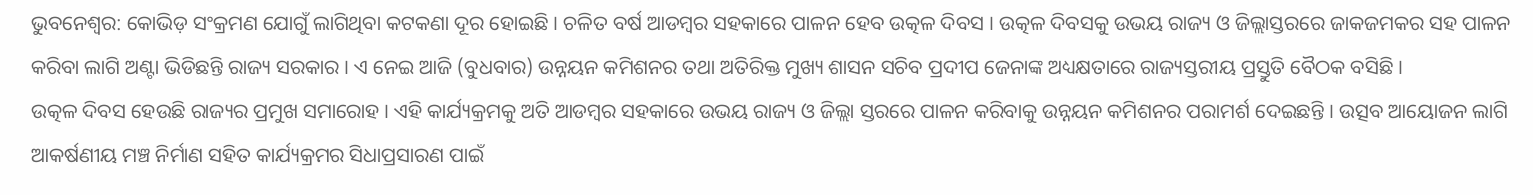ଭୁବନେଶ୍ବର: କୋଭିଡ଼ ସଂକ୍ରମଣ ଯୋଗୁଁ ଲାଗିଥିବା କଟକଣା ଦୂର ହୋଇଛି । ଚଳିତ ବର୍ଷ ଆଡମ୍ବର ସହକାରେ ପାଳନ ହେବ ଉତ୍କଳ ଦିବସ । ଉତ୍କଳ ଦିବସକୁ ଉଭୟ ରାଜ୍ୟ ଓ ଜିଲ୍ଲାସ୍ତରରେ ଜାକଜମକର ସହ ପାଳନ କରିବା ଲାଗି ଅଣ୍ଟା ଭିଡିଛନ୍ତି ରାଜ୍ୟ ସରକାର । ଏ ନେଇ ଆଜି (ବୁଧବାର) ଉନ୍ନୟନ କମିଶନର ତଥା ଅତିରିକ୍ତ ମୁଖ୍ୟ ଶାସନ ସଚିବ ପ୍ରଦୀପ ଜେନାଙ୍କ ଅଧ୍ୟକ୍ଷତାରେ ରାଜ୍ୟସ୍ତରୀୟ ପ୍ରସ୍ତୁତି ବୈଠକ ବସିଛି ।
ଉତ୍କଳ ଦିବସ ହେଉଛି ରାଜ୍ୟର ପ୍ରମୁଖ ସମାରୋହ । ଏହି କାର୍ଯ୍ୟକ୍ରମକୁ ଅତି ଆଡମ୍ବର ସହକାରେ ଉଭୟ ରାଜ୍ୟ ଓ ଜିଲ୍ଲା ସ୍ତରରେ ପାଳନ କରିବାକୁ ଉନ୍ନୟନ କମିଶନର ପରାମର୍ଶ ଦେଇଛନ୍ତି । ଉତ୍ସବ ଆୟୋଜନ ଲାଗି ଆକର୍ଷଣୀୟ ମଞ୍ଚ ନିର୍ମାଣ ସହିତ କାର୍ଯ୍ୟକ୍ରମର ସିଧାପ୍ରସାରଣ ପାଇଁ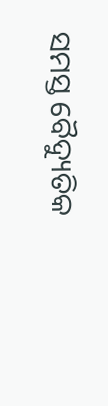ସମସ୍ତ ବୈଦ୍ୟୁତିକ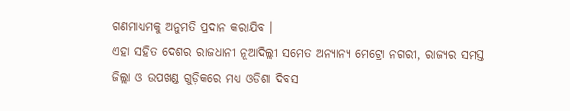ଗଣମାଧ୍ୟମକୁ ଅନୁମତି ପ୍ରଦାନ କରାଯିବ ।
ଏହା ସହିତ ଦେଶର ରାଜଧାନୀ ନୂଆଦିଲ୍ଲୀ ସମେତ ଅନ୍ୟାନ୍ୟ ମେଟ୍ରୋ ନଗରୀ, ରାଜ୍ୟର ସମସ୍ତ ଜିଲ୍ଲା ଓ ଉପଖଣ୍ଡ ଗୁଡ଼ିକରେ ମଧ୍ୟ ଓଡିଶା ଦିବସ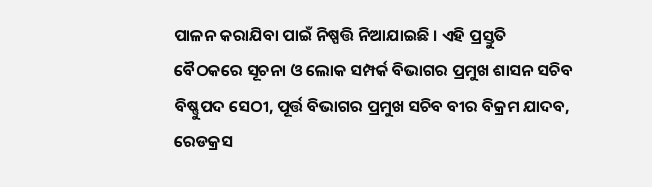ପାଳନ କରାଯିବା ପାଇଁ ନିଷ୍ପତ୍ତି ନିଆଯାଇଛି । ଏହି ପ୍ରସ୍ତୁତି ବୈଠକରେ ସୂଚନା ଓ ଲୋକ ସମ୍ପର୍କ ବିଭାଗର ପ୍ରମୁଖ ଶାସନ ସଚିବ ବିଷ୍ଣୁପଦ ସେଠୀ, ପୂର୍ତ୍ତ ବିଭାଗର ପ୍ରମୁଖ ସଚିବ ବୀର ବିକ୍ରମ ଯାଦବ, ରେଡକ୍ରସ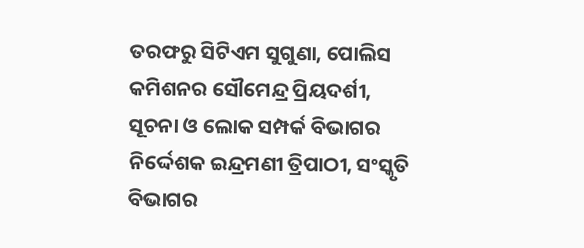ତରଫରୁ ସିଟିଏମ ସୁଗୁଣା, ପୋଲିସ କମିଶନର ସୌମେନ୍ଦ୍ର ପ୍ରିୟଦର୍ଶୀ, ସୂଚନା ଓ ଲୋକ ସମ୍ପର୍କ ବିଭାଗର ନିର୍ଦ୍ଦେଶକ ଇନ୍ଦ୍ରମଣୀ ତ୍ରିପାଠୀ, ସଂସ୍କୃତି ବିଭାଗର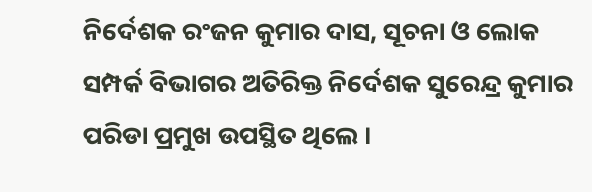ନିର୍ଦେଶକ ରଂଜନ କୁମାର ଦାସ, ସୂଚନା ଓ ଲୋକ ସମ୍ପର୍କ ବିଭାଗର ଅତିରିକ୍ତ ନିର୍ଦେଶକ ସୁରେନ୍ଦ୍ର କୁମାର ପରିଡା ପ୍ରମୁଖ ଉପସ୍ଥିତ ଥିଲେ ।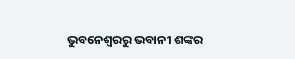ଭୁବନେଶ୍ବରରୁ ଭବାନୀ ଶଙ୍କର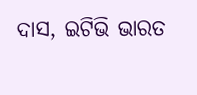ଦାସ, ଇଟିଭି ଭାରତ